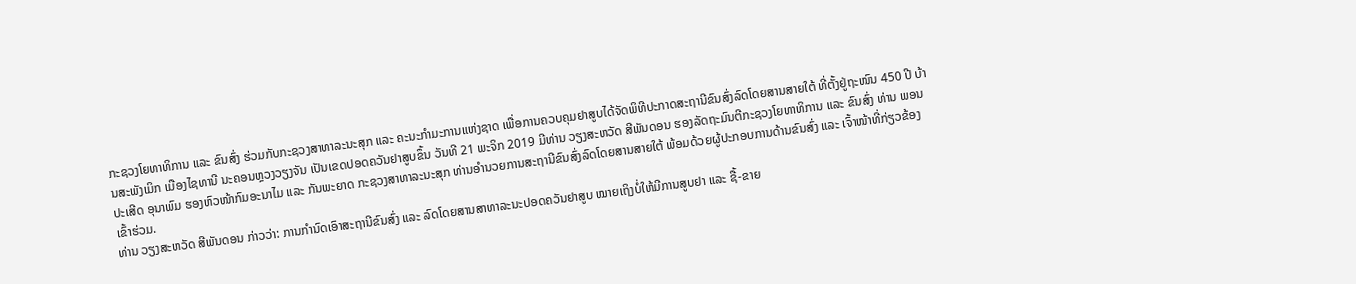ກະຊວງໂຍທາທິການ ແລະ ຂົນສົ່ງ ຮ່ວມກັບກະຊວງສາທາລະນະສຸກ ແລະ ຄະນະກຳມະການແຫ່ງຊາດ ເພື່ອການຄວບຄຸມຢາສູບໄດ້ຈັດພິທີປະກາດສະຖານີຂົນສົ່ງລົດໂດຍສານສາຍໃຕ້ ທີ່ຕັ້ງຢູ່ຖະໜົນ 450 ປີ ບ້ານສະພັງເມິກ ເມືອງໄຊທານີ ນະຄອນຫຼວງວຽງຈັນ ເປັນເຂດປອດຄວັນຢາສູບຂຶ້ນ ວັນທີ 21 ພະຈິກ 2019 ມີທ່ານ ວຽງສະຫວັດ ສີພັນດອນ ຮອງລັດຖະມົນຕີກະຊວງໂຍທາທິການ ແລະ ຂົນສົ່ງ ທ່ານ ພອນປະເສີດ ອຸນາພົມ ຮອງຫົວໜ້າກົມອະນາໄມ ແລະ ກັນພະຍາດ ກະຊວງສາທາລະນະສຸກ ທ່ານອຳນວຍການສະຖານີຂົນສົ່ງລົດໂດຍສານສາຍໃຕ້ ພ້ອມດ້ວຍຜູ້ປະກອບການດ້ານຂົນສົ່ງ ແລະ ເຈົ້າໜ້າທີ່ກ່ຽວຂ້ອງເຂົ້າຮ່ວມ.
ທ່ານ ວຽງສະຫວັດ ສີພັນດອນ ກ່າວວ່າ: ການກຳນົດເອົາສະຖານີຂົນສົ່ງ ແລະ ລົດໂດຍສານສາທາລະນະປອດຄວັນຢາສູບ ໝາຍເຖິງບໍ່ໃຫ້ມີການສູບຢາ ແລະ ຊື້-ຂາຍ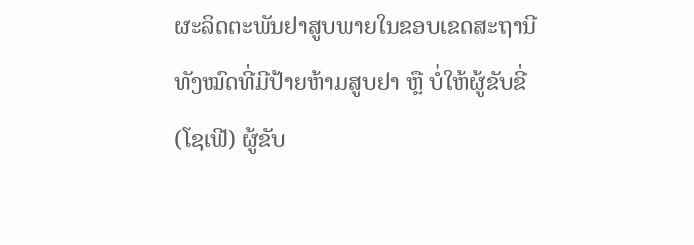ຜະລິດຕະພັນຢາສູບພາຍໃນຂອບເຂດສະຖານີທັງໝົດທີ່ມີປ້າຍຫ້າມສູບຢາ ຫຼື ບໍ່ໃຫ້ຜູ້ຂັບຂີ່ (ໂຊເຟີ) ຜູ້ຂັບ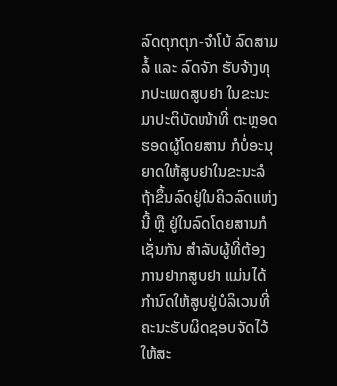ລົດຕຸກຕຸກ-ຈຳໂບ້ ລົດສາມລໍ້ ແລະ ລົດຈັກ ຮັບຈ້າງທຸກປະເພດສູບຢາ ໃນຂະນະມາປະຕິບັດໜ້າທີ່ ຕະຫຼອດຮອດຜູ້ໂດຍສານ ກໍບໍ່ອະນຸຍາດໃຫ້ສູບຢາໃນຂະນະລໍຖ້າຂຶ້ນລົດຢູ່ໃນຄິວລົດແຫ່ງນີ້ ຫຼື ຢູ່ໃນລົດໂດຍສານກໍເຊັ່ນກັນ ສຳລັບຜູ້ທີ່ຕ້ອງການຢາກສູບຢາ ແມ່ນໄດ້ກຳນົດໃຫ້ສູບຢູ່ບໍລິເວນທີ່ຄະນະຮັບຜິດຊອບຈັດໄວ້ໃຫ້ສະ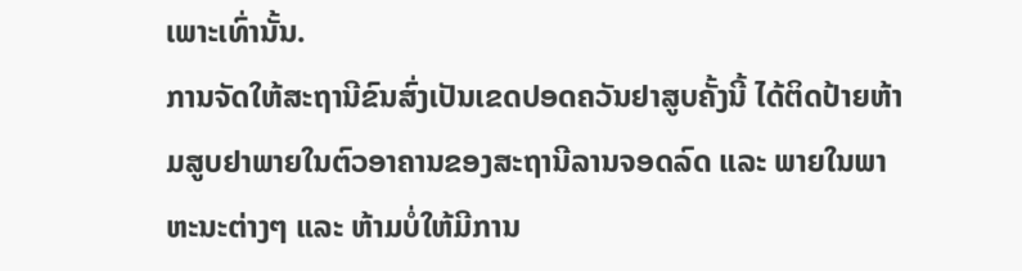ເພາະເທົ່ານັ້ນ.
ການຈັດໃຫ້ສະຖານີຂົນສົ່ງເປັນເຂດປອດຄວັນຢາສູບຄັ້ງນີ້ ໄດ້ຕິດປ້າຍຫ້າມສູບຢາພາຍໃນຕົວອາຄານຂອງສະຖານີລານຈອດລົດ ແລະ ພາຍໃນພາຫະນະຕ່າງໆ ແລະ ຫ້າມບໍ່ໃຫ້ມີການ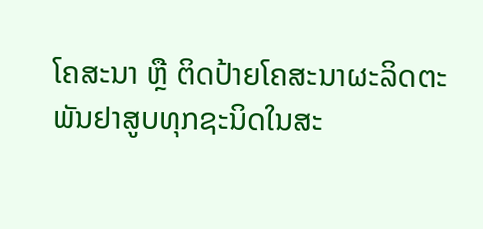ໂຄສະນາ ຫຼື ຕິດປ້າຍໂຄສະນາຜະລິດຕະພັນຢາສູບທຸກຊະນິດໃນສະ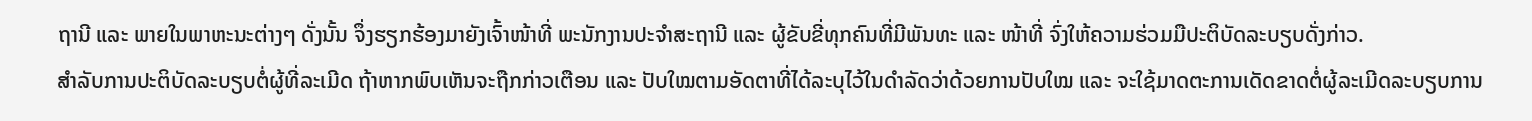ຖານີ ແລະ ພາຍໃນພາຫະນະຕ່າງໆ ດັ່ງນັ້ນ ຈຶ່ງຮຽກຮ້ອງມາຍັງເຈົ້າໜ້າທີ່ ພະນັກງານປະຈຳສະຖານີ ແລະ ຜູ້ຂັບຂີ່ທຸກຄົນທີ່ມີພັນທະ ແລະ ໜ້າທີ່ ຈົ່ງໃຫ້ຄວາມຮ່ວມມືປະຕິບັດລະບຽບດັ່ງກ່າວ.
ສຳລັບການປະຕິບັດລະບຽບຕໍ່ຜູ້ທີ່ລະເມີດ ຖ້າຫາກພົບເຫັນຈະຖືກກ່າວເຕືອນ ແລະ ປັບໃໝຕາມອັດຕາທີ່ໄດ້ລະບຸໄວ້ໃນດຳລັດວ່າດ້ວຍການປັບໃໝ ແລະ ຈະໃຊ້ມາດຕະການເດັດຂາດຕໍ່ຜູ້ລະເມີດລະບຽບການ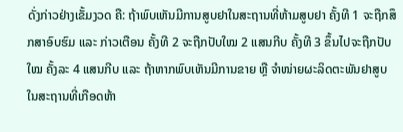ດັ່ງກ່າວຢ່າງເຂັ້ມງວດ ຄື: ຖ້າພົບເຫັນມີການສູບຢາໃນສະຖານທີ່ຫ້າມສູບຢາ ຄັ້ງທີ 1 ຈະຖືກສຶກສາອົບຮົມ ແລະ ກ່າວເຕືອນ ຄັ້ງທີ 2 ຈະຖືກປັບໃໝ 2 ແສນກີບ ຄັ້ງທີ 3 ຂຶ້ນໄປຈະຖືກປັບໃໝ ຄັ້ງລະ 4 ແສນກີບ ແລະ ຖ້າຫາກພົບເຫັນມີການຂາຍ ຫຼື ຈຳໜ່າຍຜະລິດຕະພັນຢາສູບໃນສະຖານທີ່ເກືອດຫ້າ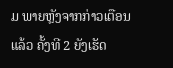ມ ພາຍຫຼັງຈາກກ່າວເຕືອນແລ້ວ ຄັ້ງທີ 2 ຍັງເຮັດ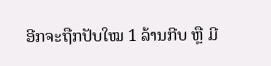ອີກຈະຖືກປັບໃໝ 1 ລ້ານກີບ ຫຼື ມີ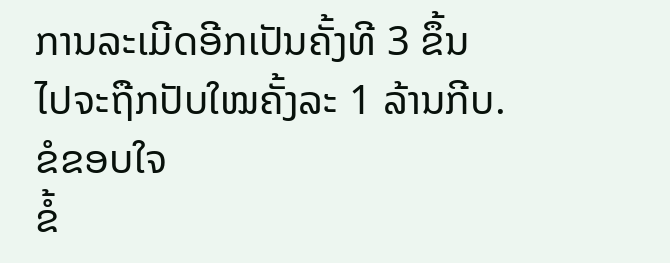ການລະເມີດອີກເປັນຄັ້ງທີ 3 ຂຶ້ນໄປຈະຖືກປັບໃໝຄັ້ງລະ 1 ລ້ານກີບ.
ຂໍຂອບໃຈ
ຂໍ້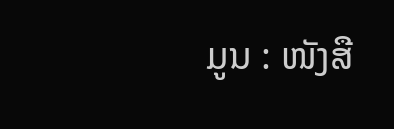ມູນ : ໜັງສື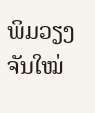ພິມວຽງຈັນໃໝ່